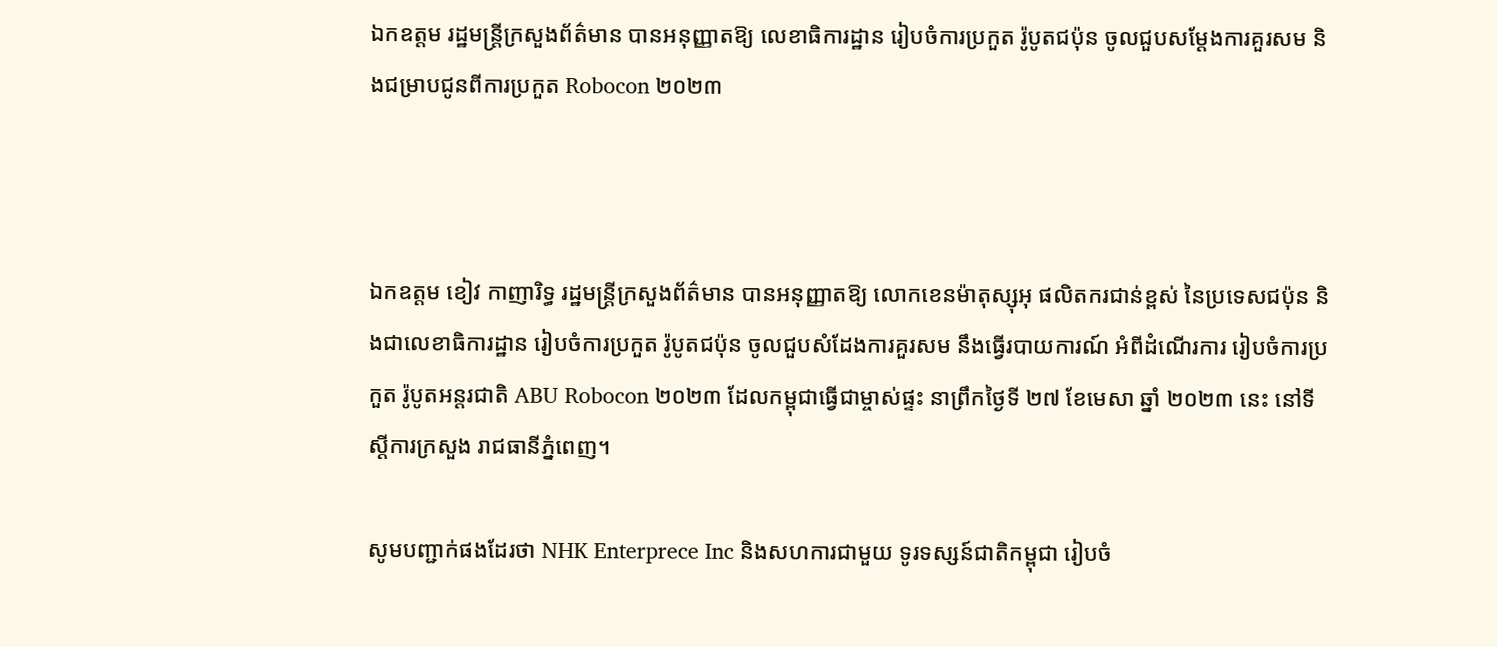ឯកឧត្តម រដ្ឋមន្ត្រីក្រសួងព័ត៌មាន បានអនុញ្ញាតឱ្យ លេខាធិការដ្ឋាន រៀបចំការប្រកួត រ៉ូបូតជប៉ុន ចូលជួបសម្ដែងការគួរសម និងជម្រាបជូនពីការប្រកួត Robocon ២០២៣



ឯកឧត្តម ខៀវ កាញារិទ្ធ រដ្ឋមន្ត្រីក្រសួងព័ត៌មាន បានអនុញ្ញាតឱ្យ លោកខេនម៉ាតុស្សុអុ ផលិតករជាន់ខ្ពស់ នៃប្រទេសជប៉ុន និងជាលេខាធិការដ្ឋាន រៀបចំការប្រកួត រ៉ូបូតជប៉ុន ចូលជួបសំដែងការគួរសម នឹងធ្វើរបាយការណ៍ អំពីដំណើរការ រៀបចំការប្រកួត រ៉ូបូតអន្តរជាតិ ABU Robocon ២០២៣ ដែលកម្ពុជាធ្វើជាម្ចាស់ផ្ទះ នាព្រឹកថ្ងៃទី ២៧ ខែមេសា ឆ្នាំ ២០២៣ នេះ នៅទីស្ដីការក្រសួង រាជធានីភ្នំពេញ។

សូមបញ្ជាក់ផងដែរថា NHK Enterprece Inc និងសហការជាមួយ ទូរទស្សន៍ជាតិកម្ពុជា រៀបចំ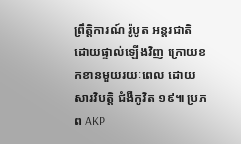ព្រឹត្តិការណ៍ រ៉ូបូត អន្តរជាតិ ដោយផ្ទាល់ឡើងវិញ ក្រោយខកខានមួយរយៈពេល ដោយសារវិបត្តិ ជំងឺកូវិត ១៩៕ ប្រភព AKP